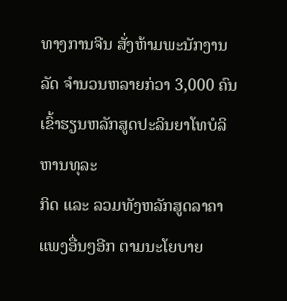ທາງການຈີນ ສັ່ງຫ້າມພະນັກງານລັດ ຈຳນວນຫລາຍກ່ວາ 3,000 ຄົນ ເຂົ້າຮຽນຫລັກສູດປະລິນຍາໂທບໍລິຫານທຸລະ
ກິດ ແລະ ລວມທັງຫລັກສູດລາຄາແພງອື່ນໆອີກ ຕາມນະໂຍບາຍ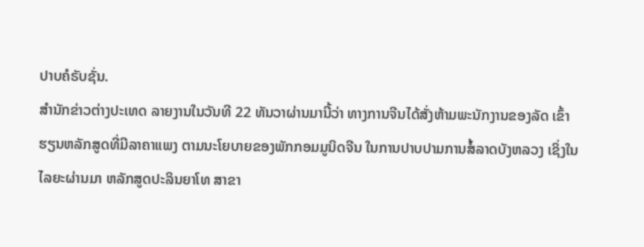ປາບຄໍຣັບຊັ່ນ.
ສຳນັກຂ່າວຕ່າງປະເທດ ລາຍງານໃນວັນທີ 22 ທັນວາຜ່ານມານີ້ວ່າ ທາງການຈີນໄດ້ສັ່ງຫ້າມພະນັກງານຂອງລັດ ເຂົ້າ
ຮຽນຫລັກສູດທີ່ມີລາຄາແພງ ຕາມນະໂຍບາຍຂອງພັກກອມມູນິດຈີນ ໃນການປາບປາມການສໍ້ລາດບັງຫລວງ ເຊິ່ງໃນ
ໄລຍະຜ່ານມາ ຫລັກສູດປະລິນຍາໂທ ສາຂາ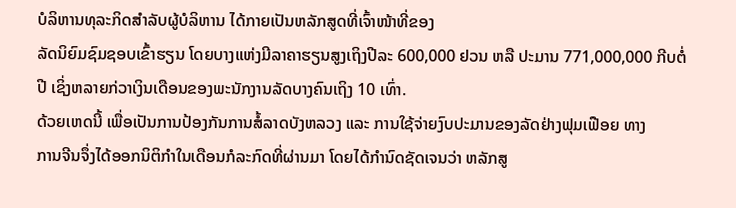ບໍລິຫານທຸລະກິດສຳລັບຜູ້ບໍລິຫານ ໄດ້ກາຍເປັນຫລັກສູດທີ່ເຈົ້າໜ້າທີ່ຂອງ
ລັດນິຍົມຊົມຊອບເຂົ້າຮຽນ ໂດຍບາງແຫ່ງມີລາຄາຮຽນສູງເຖິງປີລະ 600,000 ຢວນ ຫລື ປະມານ 771,000,000 ກີບຕໍ່
ປີ ເຊິ່ງຫລາຍກ່ວາເງິນເດືອນຂອງພະນັກງານລັດບາງຄົນເຖິງ 10 ເທົ່າ.
ດ້ວຍເຫດນີ້ ເພື່ອເປັນການປ້ອງກັນການສໍ້ລາດບັງຫລວງ ແລະ ການໃຊ້ຈ່າຍງົບປະມານຂອງລັດຢ່າງຟຸມເຟືອຍ ທາງ
ການຈີນຈຶ່ງໄດ້ອອກນິຕິກຳໃນເດືອນກໍລະກົດທີ່ຜ່ານມາ ໂດຍໄດ້ກຳນົດຊັດເຈນວ່າ ຫລັກສູ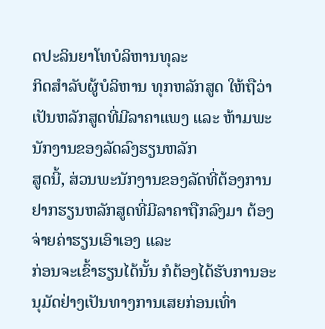ດປະລິນຍາໂທບໍລິຫານທຸລະ
ກິດສຳລັບຜູ້ບໍລິຫານ ທຸກຫລັກສູດ ໃຫ້ຖືວ່າເປັນຫລັກສູດທີ່ມີລາຄາແພງ ແລະ ຫ້າມພະນັກງານຂອງລັດລົງຮຽນຫລັກ
ສູດນີ້, ສ່ວນພະນັກງານຂອງລັດທີ່ຕ້ອງການຢາກຮຽນຫລັກສູດທີ່ມີລາຄາຖືກລົງມາ ຕ້ອງຈ່າຍຄ່າຮຽນເອົາເອງ ແລະ
ກ່ອນຈະເຂົ້າຮຽນໄດ້ນັ້ນ ກໍຕ້ອງໄດ້ຮັບການອະນຸມັດຢ່າງເປັນທາງການເສຍກ່ອນເທົ່າ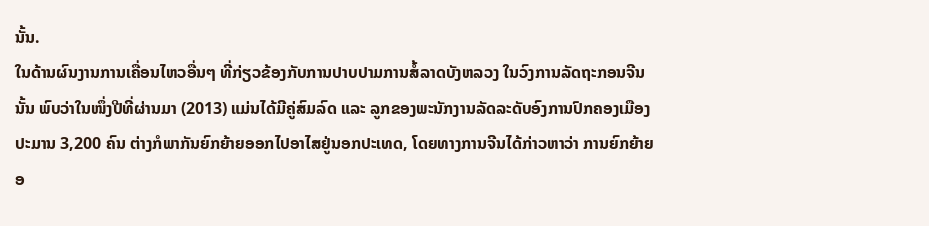ນັ້ນ.
ໃນດ້ານຜົນງານການເຄື່ອນໄຫວອື່ນໆ ທີ່ກ່ຽວຂ້ອງກັບການປາບປາມການສໍ້ລາດບັງຫລວງ ໃນວົງການລັດຖະກອນຈີນ
ນັ້ນ ພົບວ່າໃນໜຶ່ງປີທີ່ຜ່ານມາ (2013) ແມ່ນໄດ້ມີຄູ່ສົມລົດ ແລະ ລູກຂອງພະນັກງານລັດລະດັບອົງການປົກຄອງເມືອງ
ປະມານ 3,200 ຄົນ ຕ່າງກໍພາກັນຍົກຍ້າຍອອກໄປອາໄສຢູ່ນອກປະເທດ, ໂດຍທາງການຈີນໄດ້ກ່າວຫາວ່າ ການຍົກຍ້າຍ
ອ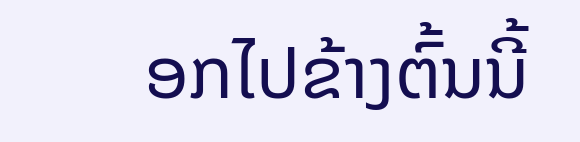ອກໄປຂ້າງຕົ້ນນີ້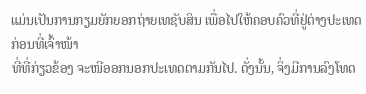ແມ່ນເປັນການກຽມຍັກຍອກຖ່າຍເທຊັບສິນ ເພື່ອໄປໃຫ້ຄອບຄົວທີ່ຢູ່ຕ່າງປະເທດ ກ່ອນທີ່ເຈົ້າໜ້າ
ທີ່ທີ່ກ່ຽວຂ້ອງ ຈະໜີອອກນອກປະເທດຕາມກັນໄປ. ດັ່ງນັ້ນ, ຈິ່ງມີການລົງໂທດ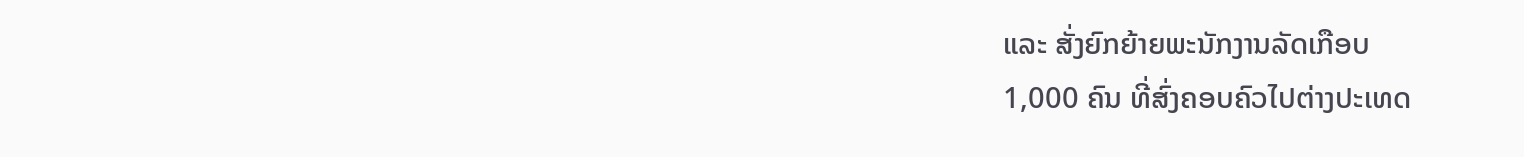ແລະ ສັ່ງຍົກຍ້າຍພະນັກງານລັດເກືອບ
1,000 ຄົນ ທີ່ສົ່ງຄອບຄົວໄປຕ່າງປະເທດ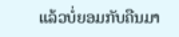ແລ້ວບໍ່ຍອມກັບຄືນມາ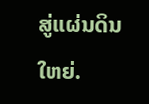ສູ່ແຜ່ນດິນໃຫຍ່.